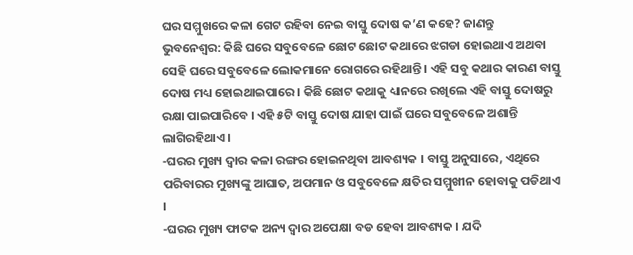ଘର ସମ୍ମୁଖରେ କଳା ଗେଟ ରହିବା ନେଇ ବାସ୍ତୁ ଦୋଷ କ’ଣ କହେ? ଜାଣନ୍ତୁ
ଭୁବନେଶ୍ୱର: କିଛି ଘରେ ସବୁବେଳେ ଛୋଟ ଛୋଟ କଥାରେ ଝଗଡା ହୋଇଥାଏ ଅଥବା ସେହି ଘରେ ସବୁବେଳେ ଲୋକମାନେ ରୋଗରେ ରହିଥାନ୍ତି । ଏହି ସବୁ କଥାର କାରଣ ବାସ୍ତୁ ଦୋଷ ମଧ୍ୟ ହୋଇଥାଇପାରେ । କିଛି ଛୋଟ କଥାକୁ ଧ୍ୟାନରେ ରଖିଲେ ଏହି ବାସ୍ତୁ ଦୋଷରୁ ରକ୍ଷା ପାଇପାରିବେ । ଏହି ୫ଟି ବାସ୍ତୁ ଦୋଷ ଯାହା ପାଇଁ ଘରେ ସବୁବେଳେ ଅଶାନ୍ତି ଲାଗିରହିଥାଏ ।
-ଘରର ମୁଖ୍ୟ ଦ୍ୱାର କଳା ରଙ୍ଗର ହୋଇନଥିବା ଆବଶ୍ୟକ । ବାସ୍ତୁ ଅନୁସାରେ, ଏଥିରେ ପରିବାରର ମୁଖ୍ୟଙ୍କୁ ଆଘାତ, ଅପମାନ ଓ ସବୁବେଳେ କ୍ଷତିର ସମ୍ମୁଖୀନ ହୋବାକୁ ପଡିଥାଏ ।
-ଘରର ମୁଖ୍ୟ ଫାଟକ ଅନ୍ୟ ଦ୍ୱାର ଅପେକ୍ଷା ବଡ ହେବା ଆବଶ୍ୟକ । ଯଦି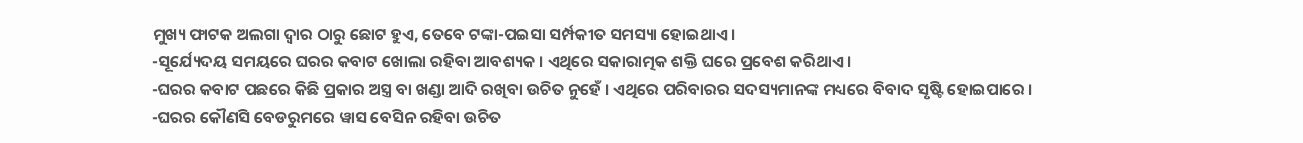ମୁଖ୍ୟ ଫାଟକ ଅଲଗା ଦ୍ୱାର ଠାରୁ ଛୋଟ ହୁଏ, ତେବେ ଟଙ୍କା-ପଇସା ସର୍ମ୍ପକୀତ ସମସ୍ୟା ହୋଇଥାଏ ।
-ସୂର୍ଯ୍ୟେଦୟ ସମୟରେ ଘରର କବାଟ ଖୋଲା ରହିବା ଆବଶ୍ୟକ । ଏଥିରେ ସକାରାତ୍ମକ ଶକ୍ତି ଘରେ ପ୍ରବେଶ କରିଥାଏ ।
-ଘରର କବାଟ ପଛରେ କିଛି ପ୍ରକାର ଅସ୍ତ୍ର ବା ଖଣ୍ଡା ଆଦି ରଖିବା ଉଚିତ ନୁହେଁ । ଏଥିରେ ପରିବାରର ସଦସ୍ୟମାନଙ୍କ ମଧ୍ୟରେ ବିବାଦ ସୃଷ୍ଟି ହୋଇପାରେ ।
-ଘରର କୌଣସି ବେଡରୁମରେ ୱାସ ବେସିନ ରହିବା ଉଚିତ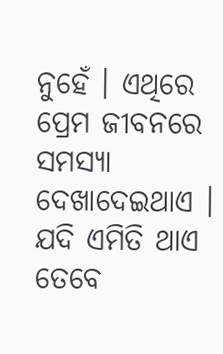ନୁହେଁ । ଏଥିରେ ପ୍ରେମ ଜୀବନରେ ସମସ୍ୟା ଦେଖାଦେଇଥାଏ । ଯଦି ଏମିତି ଥାଏ ତେବେ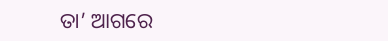ତା’ ଆଗରେ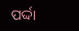ପର୍ଦ୍ଦା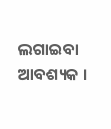ଲଗାଇବା ଆବଶ୍ୟକ ।